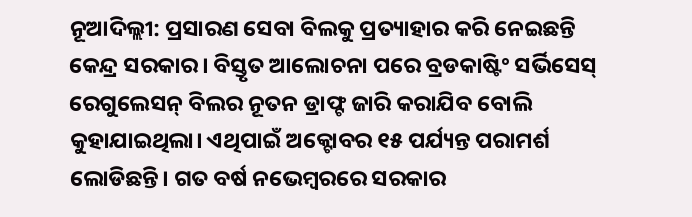ନୂଆଦିଲ୍ଲୀ: ପ୍ରସାରଣ ସେବା ବିଲକୁ ପ୍ରତ୍ୟାହାର କରି ନେଇଛନ୍ତି କେନ୍ଦ୍ର ସରକାର। ବିସ୍ତୃତ ଆଲୋଚନା ପରେ ବ୍ରଡକାଷ୍ଟିଂ ସର୍ଭିସେସ୍ ରେଗୁଲେସନ୍ ବିଲର ନୂତନ ଡ୍ରାଫ୍ଟ ଜାରି କରାଯିବ ବୋଲି କୁହାଯାଇଥିଲା। ଏଥିପାଇଁ ଅକ୍ଟୋବର ୧୫ ପର୍ଯ୍ୟନ୍ତ ପରାମର୍ଶ ଲୋଡିଛନ୍ତି। ଗତ ବର୍ଷ ନଭେମ୍ବରରେ ସରକାର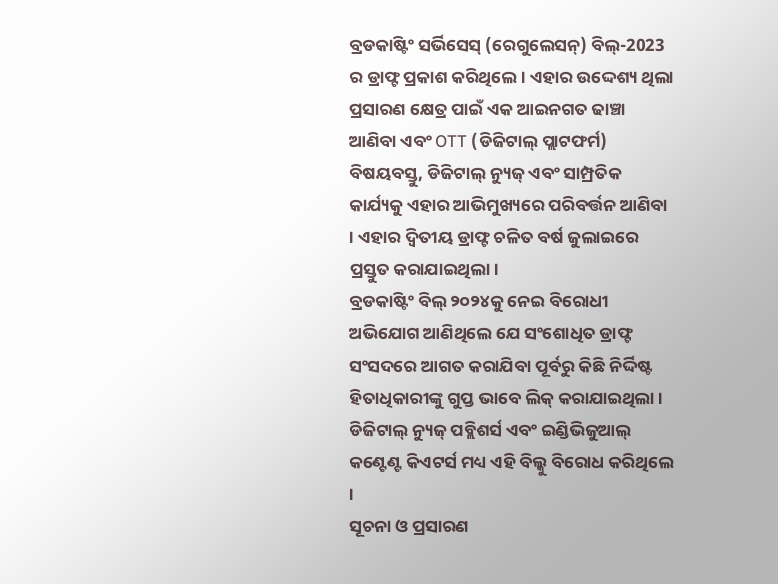ବ୍ରଡକାଷ୍ଟିଂ ସର୍ଭିସେସ୍ (ରେଗୁଲେସନ୍) ବିଲ୍-2023 ର ଡ୍ରାଫ୍ଟ ପ୍ରକାଶ କରିଥିଲେ। ଏହାର ଉଦ୍ଦେଶ୍ୟ ଥିଲା ପ୍ରସାରଣ କ୍ଷେତ୍ର ପାଇଁ ଏକ ଆଇନଗତ ଢାଞ୍ଚା ଆଣିବା ଏବଂ OTT (ଡିଜିଟାଲ୍ ପ୍ଲାଟଫର୍ମ) ବିଷୟବସ୍ତୁ, ଡିଜିଟାଲ୍ ନ୍ୟୁଜ୍ ଏବଂ ସାମ୍ପ୍ରତିକ କାର୍ଯ୍ୟକୁ ଏହାର ଆଭିମୁଖ୍ୟରେ ପରିବର୍ତ୍ତନ ଆଣିବା । ଏହାର ଦ୍ୱିତୀୟ ଡ୍ରାଫ୍ଟ ଚଳିତ ବର୍ଷ ଜୁଲାଇରେ ପ୍ରସ୍ତୁତ କରାଯାଇଥିଲା।
ବ୍ରଡକାଷ୍ଟିଂ ବିଲ୍ ୨୦୨୪କୁ ନେଇ ବିରୋଧୀ ଅଭିଯୋଗ ଆଣିଥିଲେ ଯେ ସଂଶୋଧିତ ଡ୍ରାଫ୍ଟ ସଂସଦରେ ଆଗତ କରାଯିବା ପୂର୍ବରୁ କିଛି ନିର୍ଦ୍ଦିଷ୍ଟ ହିତାଧିକାରୀଙ୍କୁ ଗୁପ୍ତ ଭାବେ ଲିକ୍ କରାଯାଇଥିଲା । ଡିଜିଟାଲ୍ ନ୍ୟୁଜ୍ ପବ୍ଲିଶର୍ସ ଏବଂ ଇଣ୍ଡିଭିଜୁଆଲ୍ କଣ୍ଟେଣ୍ଟ କିଏଟର୍ସ ମଧ୍ୟ ଏହି ବିଲ୍କୁ ବିରୋଧ କରିଥିଲେ ।
ସୂଚନା ଓ ପ୍ରସାରଣ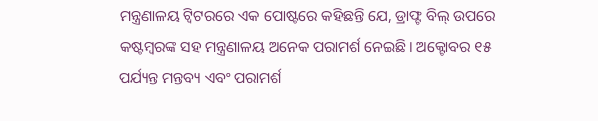ମନ୍ତ୍ରଣାଳୟ ଟ୍ୱିଟରରେ ଏକ ପୋଷ୍ଟରେ କହିଛନ୍ତି ଯେ, ଡ୍ରାଫ୍ଟ ବିଲ୍ ଉପରେ କଷ୍ଟମ୍ବରଙ୍କ ସହ ମନ୍ତ୍ରଣାଳୟ ଅନେକ ପରାମର୍ଶ ନେଇଛି। ଅକ୍ଟୋବର ୧୫ ପର୍ଯ୍ୟନ୍ତ ମନ୍ତବ୍ୟ ଏବଂ ପରାମର୍ଶ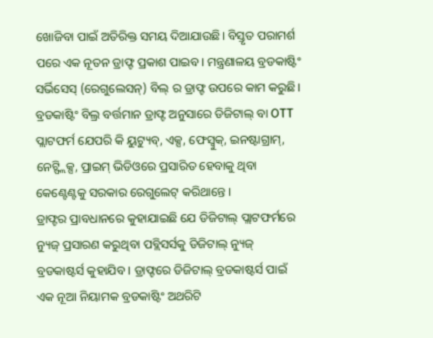ଖୋଜିବା ପାଇଁ ଅତିରିକ୍ତ ସମୟ ଦିଆଯାଉଛି। ବିସ୍ତୃତ ପରାମର୍ଶ ପରେ ଏକ ନୂତନ ଡ୍ରାଫ୍ଟ ପ୍ରକାଶ ପାଇବ। ମନ୍ତ୍ରଣାଳୟ ବ୍ରଡକାଷ୍ଟିଂ ସର୍ଭିସେସ୍ (ରେଗୁଲେସନ୍) ବିଲ୍ ର ଡ୍ରାଫ୍ଟ ଉପରେ କାମ କରୁଛି।
ବ୍ରଡକାଷ୍ଟିଂ ବିଲ୍ର ବର୍ତ୍ତମାନ ଡ୍ରାଫ୍ଟ ଅନୁସାରେ ଡିଜିଟାଲ୍ ବା OTT ପ୍ଲାଟଫର୍ମ ଯେପରି କି ୟୁଟ୍ୟୁବ୍, ଏକ୍ସ, ଫେସ୍ବୁକ୍, ଇନଷ୍ଟାଗ୍ରାମ୍, ନେଟ୍ଫ୍ଲିକ୍ସ, ପ୍ରାଇମ୍ ଭିଡିଓରେ ପ୍ରସାରିତ ହେବାକୁ ଥିବା କେଣ୍ଟେଣ୍ଟକୁ ସରକାର ରେଗୁଲେଟ୍ କରିଥାନ୍ତେ ।
ଡ୍ରାଫ୍ଟର ପ୍ରାବଧାନରେ କୁହାଯାଇଛି ଯେ ଡିଜିଟାଲ୍ ପ୍ଲାଟଫର୍ମରେ ନ୍ୟୁଜ୍ ପ୍ରସାରଣ କରୁଥିବା ପବ୍ଲିସର୍ସକୁ ଡିଜିଟାଲ୍ ନ୍ୟୁଜ୍ ବ୍ରଡକାଷ୍ଟର୍ସ କୁହାଯିବ । ଡ୍ରାଫ୍ଟରେ ଡିଜିଟାଲ୍ ବ୍ରଡକାଷ୍ଟର୍ସ ପାଇଁ ଏକ ନୂଆ ନିୟାମକ ବ୍ରଡକାଷ୍ଟିଂ ଅଥରିଟି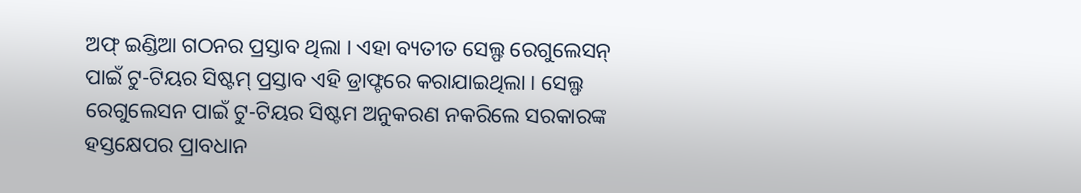ଅଫ୍ ଇଣ୍ଡିଆ ଗଠନର ପ୍ରସ୍ତାବ ଥିଲା । ଏହା ବ୍ୟତୀତ ସେଲ୍ଫ ରେଗୁଲେସନ୍ ପାଇଁ ଟୁ-ଟିୟର ସିଷ୍ଟମ୍ ପ୍ରସ୍ତାବ ଏହି ଡ୍ରାଫ୍ଟରେ କରାଯାଇଥିଲା । ସେଲ୍ଫ ରେଗୁଲେସନ ପାଇଁ ଟୁ-ଟିୟର ସିଷ୍ଟମ ଅନୁକରଣ ନକରିଲେ ସରକାରଙ୍କ ହସ୍ତକ୍ଷେପର ପ୍ରାବଧାନ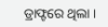ଡ୍ରାଫ୍ଟରେ ଥିଲା ।